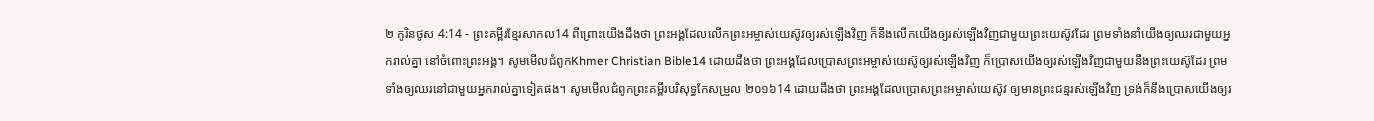២ កូរិនថូស 4:14 - ព្រះគម្ពីរខ្មែរសាកល14 ពីព្រោះយើងដឹងថា ព្រះអង្គដែលលើកព្រះអម្ចាស់យេស៊ូវឲ្យរស់ឡើងវិញ ក៏នឹងលើកយើងឲ្យរស់ឡើងវិញជាមួយព្រះយេស៊ូវដែរ ព្រមទាំងនាំយើងឲ្យឈរជាមួយអ្នករាល់គ្នា នៅចំពោះព្រះអង្គ។ សូមមើលជំពូកKhmer Christian Bible14 ដោយដឹងថា ព្រះអង្គដែលប្រោសព្រះអម្ចាស់យេស៊ូឲ្យរស់ឡើងវិញ ក៏ប្រោសយើងឲ្យរស់ឡើងវិញជាមួយនឹងព្រះយេស៊ូដែរ ព្រមទាំងឲ្យឈរនៅជាមួយអ្នករាល់គ្នាទៀតផង។ សូមមើលជំពូកព្រះគម្ពីរបរិសុទ្ធកែសម្រួល ២០១៦14 ដោយដឹងថា ព្រះអង្គដែលប្រោសព្រះអម្ចាស់យេស៊ូវ ឲ្យមានព្រះជន្មរស់ឡើងវិញ ទ្រង់ក៏នឹងប្រោសយើងឲ្យរ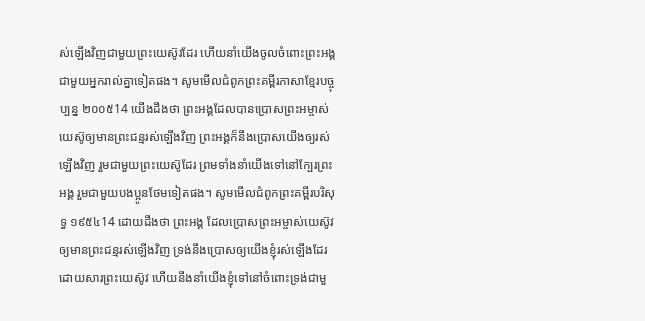ស់ឡើងវិញជាមួយព្រះយេស៊ូវដែរ ហើយនាំយើងចូលចំពោះព្រះអង្គជាមួយអ្នករាល់គ្នាទៀតផង។ សូមមើលជំពូកព្រះគម្ពីរភាសាខ្មែរបច្ចុប្បន្ន ២០០៥14 យើងដឹងថា ព្រះអង្គដែលបានប្រោសព្រះអម្ចាស់យេស៊ូឲ្យមានព្រះជន្មរស់ឡើងវិញ ព្រះអង្គក៏នឹងប្រោសយើងឲ្យរស់ឡើងវិញ រួមជាមួយព្រះយេស៊ូដែរ ព្រមទាំងនាំយើងទៅនៅក្បែរព្រះអង្គ រួមជាមួយបងប្អូនថែមទៀតផង។ សូមមើលជំពូកព្រះគម្ពីរបរិសុទ្ធ ១៩៥៤14 ដោយដឹងថា ព្រះអង្គ ដែលប្រោសព្រះអម្ចាស់យេស៊ូវ ឲ្យមានព្រះជន្មរស់ឡើងវិញ ទ្រង់នឹងប្រោសឲ្យយើងខ្ញុំរស់ឡើងដែរ ដោយសារព្រះយេស៊ូវ ហើយនឹងនាំយើងខ្ញុំទៅនៅចំពោះទ្រង់ជាមួ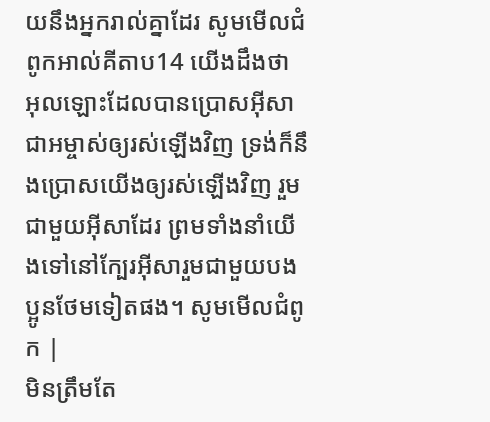យនឹងអ្នករាល់គ្នាដែរ សូមមើលជំពូកអាល់គីតាប14 យើងដឹងថា អុលឡោះដែលបានប្រោសអ៊ីសាជាអម្ចាស់ឲ្យរស់ឡើងវិញ ទ្រង់ក៏នឹងប្រោសយើងឲ្យរស់ឡើងវិញ រួមជាមួយអ៊ីសាដែរ ព្រមទាំងនាំយើងទៅនៅក្បែរអ៊ីសារួមជាមួយបងប្អូនថែមទៀតផង។ សូមមើលជំពូក |
មិនត្រឹមតែ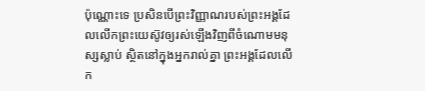ប៉ុណ្ណោះទេ ប្រសិនបើព្រះវិញ្ញាណរបស់ព្រះអង្គដែលលើកព្រះយេស៊ូវឲ្យរស់ឡើងវិញពីចំណោមមនុស្សស្លាប់ ស្ថិតនៅក្នុងអ្នករាល់គ្នា ព្រះអង្គដែលលើក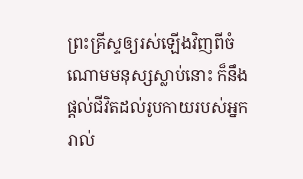ព្រះគ្រីស្ទឲ្យរស់ឡើងវិញពីចំណោមមនុស្សស្លាប់នោះ ក៏នឹងផ្ដល់ជីវិតដល់រូបកាយរបស់អ្នករាល់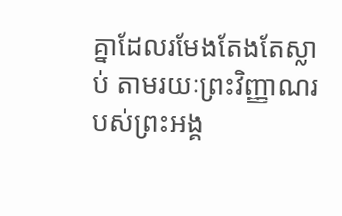គ្នាដែលរមែងតែងតែស្លាប់ តាមរយៈព្រះវិញ្ញាណរបស់ព្រះអង្គ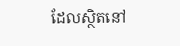ដែលស្ថិតនៅ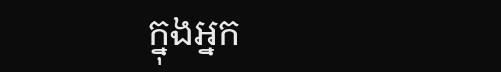ក្នុងអ្នក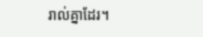រាល់គ្នាដែរ។